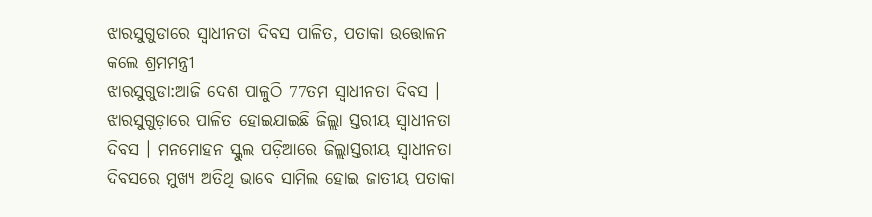ଝାରସୁଗୁଡାରେ ସ୍ବାଧୀନତା ଦିବସ ପାଳିତ, ପତାକା ଉତ୍ତୋଳନ କଲେ ଶ୍ରମମନ୍ତ୍ରୀ
ଝାରସୁଗୁଡା:ଆଜି ଦେଶ ପାଳୁଠି 77ତମ ସ୍ବାଧୀନତା ଦିବସ । ଝାରସୁଗୁଡ଼ାରେ ପାଳିତ ହୋଇଯାଇଛି ଜିଲ୍ଲା ସ୍ତରୀୟ ସ୍ବାଧୀନତା ଦିବସ । ମନମୋହନ ସ୍କୁଲ ପଡ଼ିଆରେ ଜିଲ୍ଲାସ୍ତରୀୟ ସ୍ବାଧୀନତା ଦିବସରେ ମୁଖ୍ୟ ଅତିଥି ଭାବେ ସାମିଲ ହୋଇ ଜାତୀୟ ପତାକା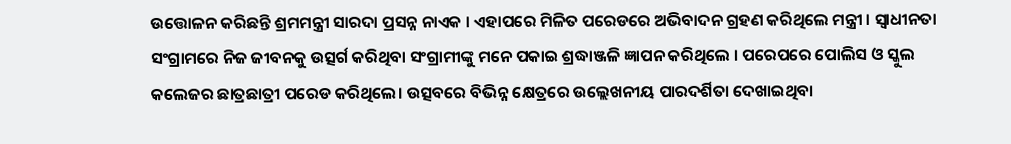ଉତ୍ତୋଳନ କରିଛନ୍ତି ଶ୍ରମମନ୍ତ୍ରୀ ସାରଦା ପ୍ରସନ୍ନ ନାଏକ । ଏହାପରେ ମିଳିତ ପରେଡରେ ଅଭିବାଦନ ଗ୍ରହଣ କରିଥିଲେ ମନ୍ତ୍ରୀ । ସ୍ବାଧୀନତା ସଂଗ୍ରାମରେ ନିଜ ଜୀବନକୁ ଉତ୍ସର୍ଗ କରିଥିବା ସଂଗ୍ରାମୀଙ୍କୁ ମନେ ପକାଇ ଶ୍ରଦ୍ଧାଞ୍ଜଳି ଜ୍ଞାପନ କରିଥିଲେ । ପରେପରେ ପୋଲିସ ଓ ସ୍କୁଲ କଲେଜର ଛାତ୍ରଛାତ୍ରୀ ପରେଡ କରିଥିଲେ। ଉତ୍ସବରେ ବିଭିନ୍ନ କ୍ଷେତ୍ରରେ ଉଲ୍ଲେଖନୀୟ ପାରଦର୍ଶିତା ଦେଖାଇଥିବା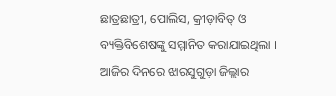ଛାତ୍ରଛାତ୍ରୀ, ପୋଲିସ, କ୍ରୀଡ଼ାବିତ୍ ଓ ବ୍ୟକ୍ତିବିଶେଷଙ୍କୁ ସମ୍ମାନିତ କରାଯାଇଥିଲା । ଆଜିର ଦିନରେ ଝାରସୁଗୁଡ଼ା ଜିଲ୍ଲାର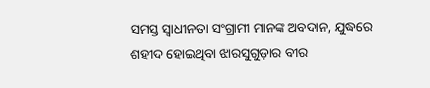ସମସ୍ତ ସ୍ବାଧୀନତା ସଂଗ୍ରାମୀ ମାନଙ୍କ ଅବଦାନ, ଯୁଦ୍ଧରେ ଶହୀଦ ହୋଇଥିବା ଝାରସୁଗୁଡ଼ାର ବୀର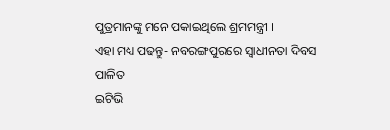ପୁତ୍ରମାନଙ୍କୁ ମନେ ପକାଇଥିଲେ ଶ୍ରମମନ୍ତ୍ରୀ ।
ଏହା ମଧ୍ୟ ପଢନ୍ତୁ- ନବରଙ୍ଗପୁରରେ ସ୍ବାଧୀନତା ଦିବସ ପାଳିତ
ଇଟିଭି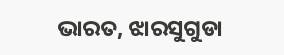ଭାରତ, ଝାରସୁଗୁଡା